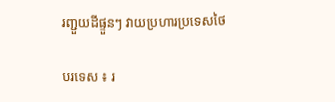រញ្ជួយដីផ្ទួនៗ វាយប្រហារប្រទេសថៃ

បរទេស ៖ រ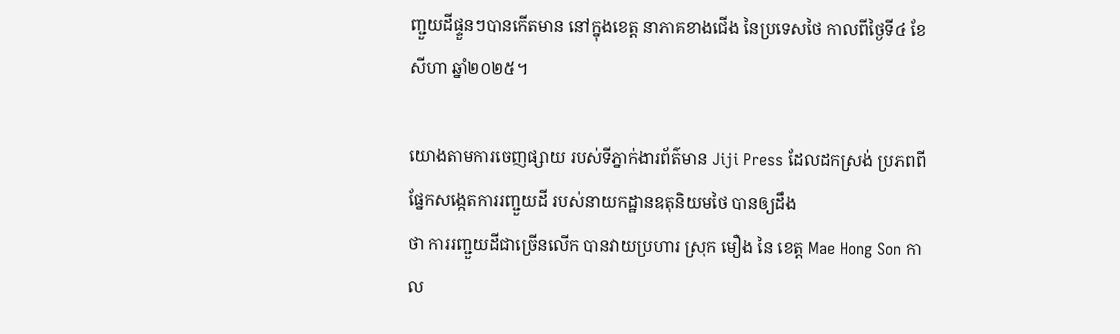ញ្ជួយដីផ្ទួនៗបានកើតមាន នៅក្នុងខេត្ត នាភាគខាងជើង នៃប្រទេសថៃ កាលពីថ្ងៃទី៤ ខែសីហា ឆ្នាំ២០២៥។

យោងតាមការចេញផ្សាយ របស់ទីភ្នាក់ងារព័ត៌មាន Jiji Press ដែលដកស្រង់ ប្រភពពីផ្នែកសង្កេតការរញ្ជួយដី របស់នាយកដ្ឋានឧតុនិយមថៃ បានឲ្យដឹង
ថា ការរញ្ជួយដីជាច្រើនលើក បានវាយប្រហារ ស្រុក មឿង នៃ ខេត្ត Mae Hong Son កាល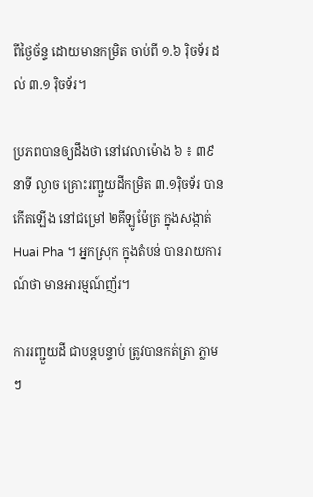ពីថ្ងៃច័ន្ទ ដោយមានកម្រិត ចាប់ពី ១.៦ រ៉ិចទ័រ ដល់ ៣.១ រ៉ិចទ័រ។

ប្រភពបានឲ្យដឹងថា នៅវេលាម៉ោង ៦ ៖ ៣៩ នាទី ល្ងាច គ្រោះរញ្ជួយដីកម្រិត ៣.១រ៉ិចទ័រ បានកើតឡើង នៅជម្រៅ ២គីឡូម៉ែត្រ ក្នុងសង្កាត់ Huai Pha ។ អ្នកស្រុក ក្នុងតំបន់ បានរាយការណ៍ថា មានអារម្មណ៍ញ័រ។

ការរញ្ជួយដី ជាបន្តបន្ទាប់ ត្រូវបានកត់ត្រា ភ្លាមៗ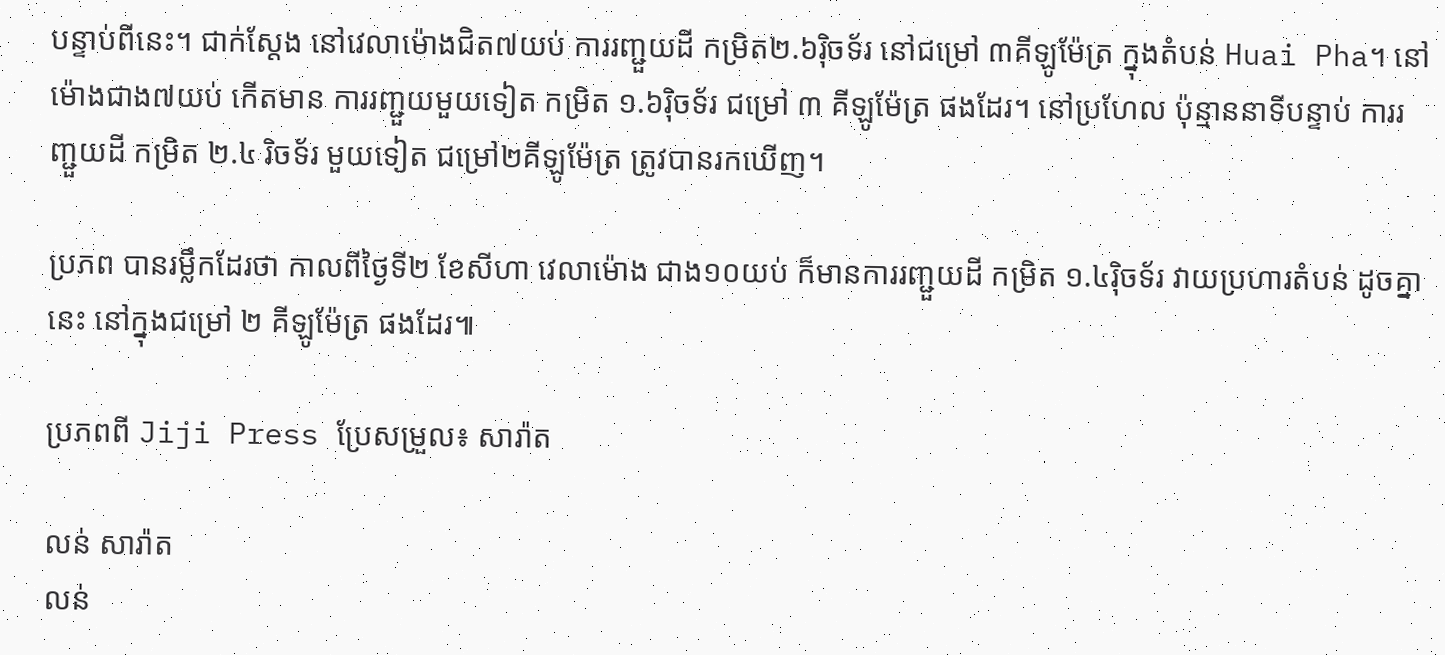បន្ទាប់ពីនេះ។ ជាក់ស្តែង នៅវេលាម៉ោងជិត៧យប់ ការរញ្ជួយដី កម្រិត២.៦រ៉ិចទ័រ នៅជម្រៅ ៣គីឡូម៉ែត្រ ក្នុងតំបន់ Huai Pha។ នៅម៉ោងជាង៧យប់ កើតមាន ការរញ្ជួយមួយទៀត កម្រិត ១.៦រ៉ិចទ័រ ជម្រៅ ៣ គីឡូម៉ែត្រ ផងដែរ។ នៅប្រហែល ប៉ុន្មាននាទីបន្ទាប់ ការរញ្ជួយដី កម្រិត ២.៤ រិចទ័រ មួយទៀត ជម្រៅ២គីឡូម៉ែត្រ ត្រូវបានរកឃើញ។

ប្រភព បានរម្លឹកដែរថា កាលពីថ្ងៃទី២ ខែសីហា វេលាម៉ោង ជាង១០យប់ ក៏មានការរញ្ជួយដី កម្រិត ១.៤រ៉ិចទ័រ វាយប្រហារតំបន់ ដូចគ្នានេះ នៅក្នុងជម្រៅ ២ គីឡូម៉ែត្រ ផងដែរ៕

ប្រភពពី Jiji Press ប្រែសម្រួល៖ សារ៉ាត

លន់ សារ៉ាត
លន់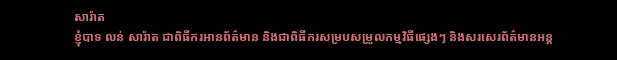សារ៉ាត
ខ្ញុំបាទ លន់ សារ៉ាត ជាពិធីករអានព័ត៌មាន និងជាពិធីករសម្របសម្រួលកម្មវិធីផ្សេងៗ និងសរសេរព័ត៌មានអន្ត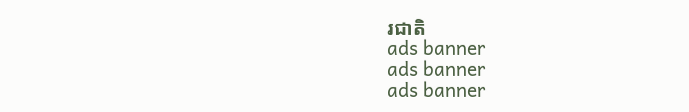រជាតិ
ads banner
ads banner
ads banner